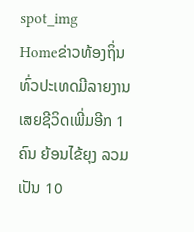spot_img
Homeຂ່າວທ້ອງຖິ່ນທົ່ວປະເທດມີລາຍງານເສຍຊີວິດເພີ່ມອີກ 1 ຄົນ ຍ້ອນໄຂ້ຍຸງ ລວມເປັນ 10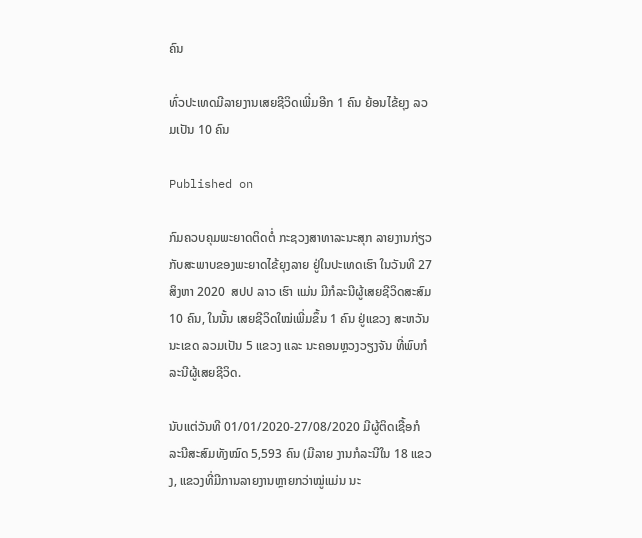ຄົນ

ທົ່ວປະເທດມີລາຍງານເສຍຊີວິດເພີ່ມອີກ 1 ຄົນ ຍ້ອນໄຂ້ຍຸງ ລວມເປັນ 10 ຄົນ

Published on

ກົມຄວບຄຸມພະຍາດຕິດຕໍ່ ກະຊວງສາທາລະນະສຸກ ລາຍງານກ່ຽວກັບສະພາບຂອງພະຍາດໄຂ້ຍຸງລາຍ ຢູ່ໃນປະເທດເຮົາ ໃນວັນທີ 27 ສິງຫາ 2020  ສປປ ລາວ ເຮົາ ແມ່ນ ມີກໍລະນີຜູ້ເສຍຊີວິດສະສົມ 10 ຄົນ, ໃນນັ້ນ ເສຍຊີວິດໃໝ່ເພີ່ມຂຶ້ນ 1 ຄົນ ຢູ່ແຂວງ ສະຫວັນນະເຂດ ລວມເປັນ 5 ແຂວງ ແລະ ນະຄອນຫຼວງວຽງຈັນ ທີ່ພົບກໍລະນີຜູ້ເສຍຊີວິດ.

ນັບແຕ່ວັນທີ 01/01/2020-27/08/2020 ມີຜູ້ຕິດເຊື້ອກໍລະນີສະສົມທັງໝົດ 5,593 ຄົນ (ມີລາຍ ງານກໍລະນີໃນ 18 ແຂວງ, ແຂວງທີ່ມີການລາຍງານຫຼາຍກວ່າໝູ່ແມ່ນ ນະ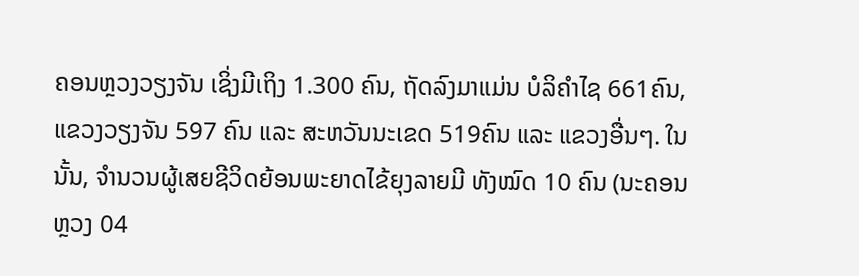ຄອນຫຼວງວຽງຈັນ ເຊິ່ງມີເຖິງ 1.300 ຄົນ, ຖັດລົງມາແມ່ນ ບໍລິຄຳໄຊ 661ຄົນ, ແຂວງວຽງຈັນ 597 ຄົນ ແລະ ສະຫວັນນະເຂດ 519ຄົນ ແລະ ແຂວງອື່ນໆ. ໃນນັ້ນ, ຈຳນວນຜູ້ເສຍຊີວິດຍ້ອນພະຍາດໄຂ້ຍຸງລາຍມີ ທັງໝົດ 10 ຄົນ (ນະຄອນຫຼວງ 04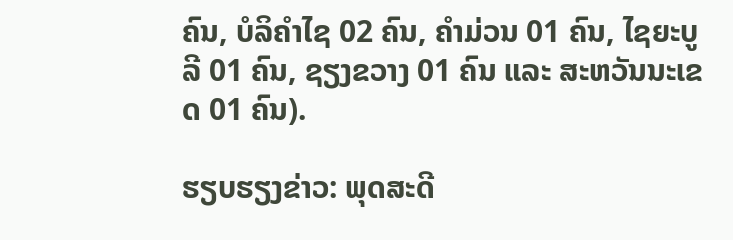ຄົນ, ບໍລິຄຳໄຊ 02 ຄົນ, ຄຳມ່ວນ 01 ຄົນ, ໄຊຍະບູລີ 01 ຄົນ, ຊຽງຂວາງ 01 ຄົນ ແລະ ສະຫວັນນະເຂດ 01 ຄົນ).

ຮຽບຮຽງຂ່າວ: ພຸດສະດີ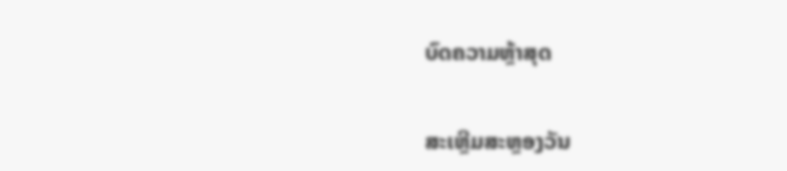ບົດຄວາມຫຼ້າສຸດ

ສະເຫຼີມສະຫຼອງວັນ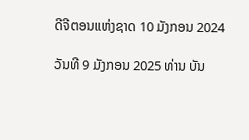ດີຈີຕອນແຫ່ງຊາດ 10 ມັງກອນ 2024

ວັນທີ 9 ມັງກອນ 2025 ທ່ານ ບັນ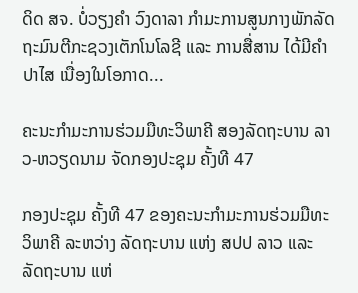ດິດ ສຈ. ບໍ່ວຽງຄຳ ວົງດາລາ ກຳມະການສູນກາງພັກລັດຖະມົນຕີກະຊວງເຕັກໂນໂລຊີ ແລະ ການສື່ສານ ໄດ້ມີຄໍາປາໄສ ເນື່ອງໃນໂອກາດ...

ຄະນະກຳມະການຮ່ວມມືທະວິພາຄີ ສອງລັດຖະບານ ລາວ-ຫວຽດນາມ ຈັດກອງປະຊຸມ ຄັ້ງທີ 47

ກອງປະຊຸມ ຄັ້ງທີ 47 ຂອງຄະນະກຳມະການຮ່ວມມືທະວິພາຄີ ລະຫວ່າງ ລັດຖະບານ ແຫ່ງ ສປປ ລາວ ແລະ ລັດຖະບານ ແຫ່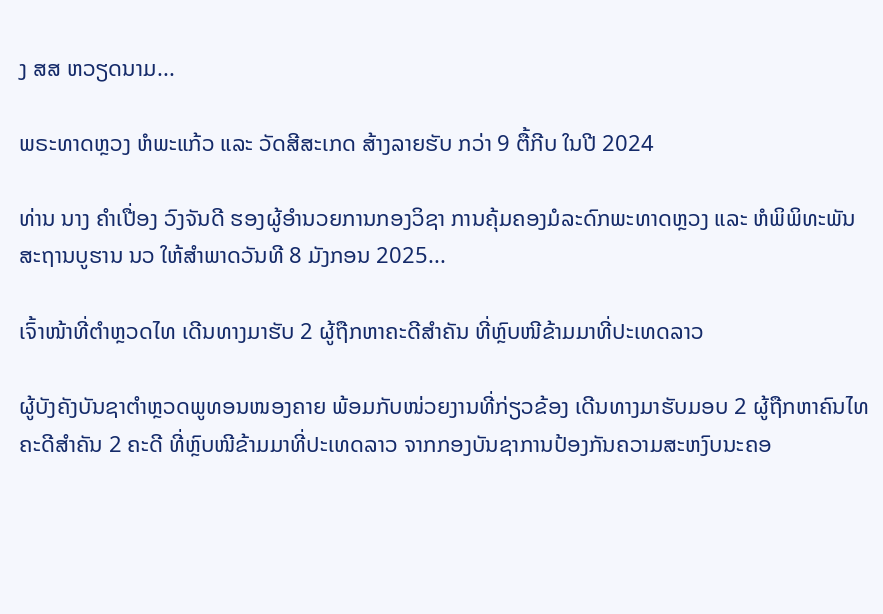ງ ສສ ຫວຽດນາມ...

ພຣະທາດຫຼວງ ຫໍພະແກ້ວ ແລະ ວັດສີສະເກດ ສ້າງລາຍຮັບ ກວ່າ 9 ຕື້ກີບ ໃນປີ 2024

ທ່ານ ນາງ ຄໍາເປື່ອງ ວົງຈັນດີ ຮອງຜູ້ອໍານວຍການກອງວິຊາ ການຄຸ້ມຄອງມໍລະດົກພະທາດຫຼວງ ແລະ ຫໍພິພິທະພັນ ສະຖານບູຮານ ນວ ໃຫ້ສຳພາດວັນທີ 8 ມັງກອນ 2025...

ເຈົ້າໜ້າທີ່ຕຳຫຼວດໄທ ເດີນທາງມາຮັບ 2 ຜູ້ຖືກຫາຄະດີສຳຄັນ ທີ່ຫຼົບໜີຂ້າມມາທີ່ປະເທດລາວ

ຜູ້ບັງຄັງບັນຊາຕຳຫຼວດພູທອນໜອງຄາຍ ພ້ອມກັບໜ່ວຍງານທີ່ກ່ຽວຂ້ອງ ເດີນທາງມາຮັບມອບ 2 ຜູ້ຖືກຫາຄົນໄທຄະດີສຳຄັນ 2 ຄະດີ ທີ່ຫຼົບໜີຂ້າມມາທີ່ປະເທດລາວ ຈາກກອງບັນຊາການປ້ອງກັນຄວາມສະຫງົບນະຄອ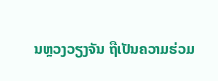ນຫຼວງວຽງຈັນ ຖືເປັນຄວາມຮ່ວມ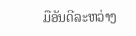ມືອັນດີລະຫວ່າງ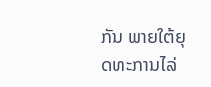ກັນ ພາຍໃຕ້ຍຸດທະການໄລ່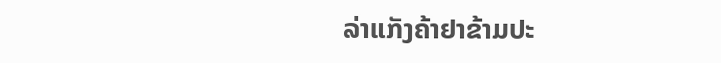ລ່າແກັງຄ້າຢາຂ້າມປະ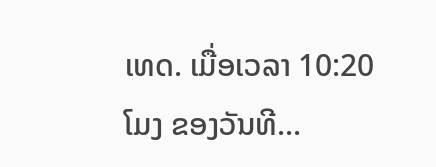ເທດ. ເມື່ອເວລາ 10:20 ໂມງ ຂອງວັນທີ...